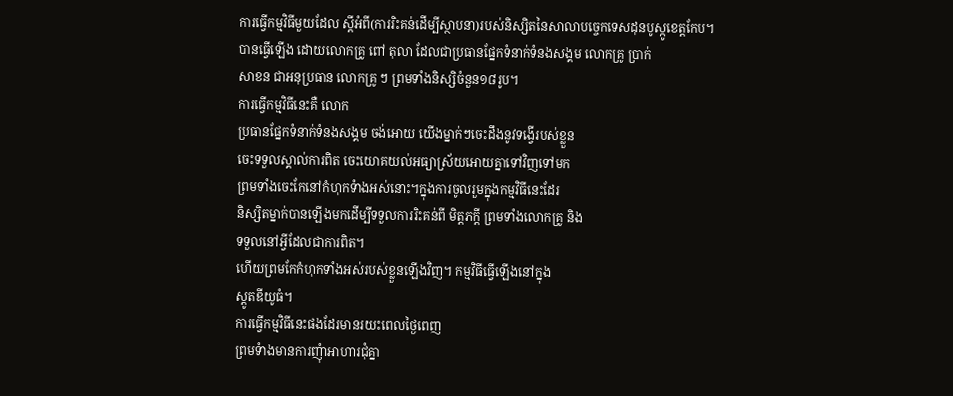ការធ្វើកម្មវិធីមួយដែល ស្ដីអំពី(ការរិះគន់ដើម្បីស្ថាបនា)របស់និស្សិតនៃសាលាបច្ចេកទេសដុនបូស្កូខេត្ដកែប។
បានធ្វើឡើង ដោយលោកគ្រូ ពៅ តុលា ដែលជាប្រធានផ្នែកទំនាក់ទំនងសង្គម លោកគ្រូ ប្រាក់
សាខន ជាអនុប្រធាន លោកគ្រូ ៗ ព្រមទាំងនិស្សិចំនួន១៨រូប។
ការធ្វើកម្មវិធីនេះគឺ លោក
ប្រធានផ្នែកទំនាក់ទំនងសង្គម ចង់អោយ យើងម្នាក់ៗចេះដឹងនូវទង្វើរបស់ខ្លួន
ចេះទទួលស្គាល់ការពិត ចេះយោគយល់អធ្យាស្រ័យអោយគ្នាទៅវិញទៅមក
ព្រមទាំងចេះកែនៅកំហុកទំាងអស់នោះ។ក្នុងការចូលរួមក្នុងកម្មវិធីនេះដែរ
និស្សិតម្នាក់បានឡើងមកដើម្បីទទួលការរិះគន់ពី មិត្ដភក្ដី ព្រមទាំងលោកគ្រូ និង
ទទួលនៅអ្វីដែលជាការពិត។
ហើយព្រមកែកំហុកទាំងអស់របស់ខ្លួនឡើងវិញ។ កម្មវិធីធ្វើឡើងនៅក្នុង
ស្ដូតឌីយូធំ។
ការធ្វើកម្មវិធីនេះផងដែរមានរយះពេលថ្ងៃពេញ
ព្រមទំាងមានការញុំាអាហារជុំគ្នា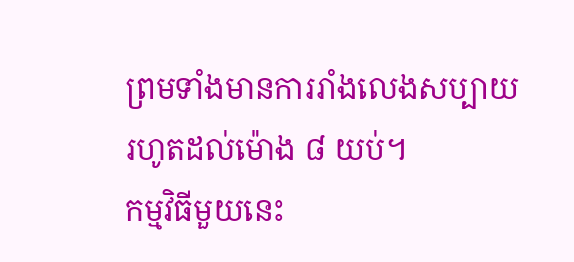ព្រមទាំងមានការរាំងលេងសប្បាយរហូតដល់ម៉ោង ៨ យប់។
កម្មវិធីមួយនេះ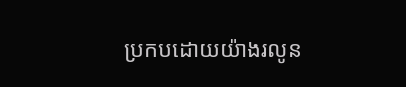ប្រកបដោយយ៉ាងរលូន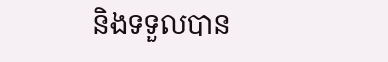និងទទួលបាន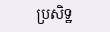ប្រសិទ្ឋ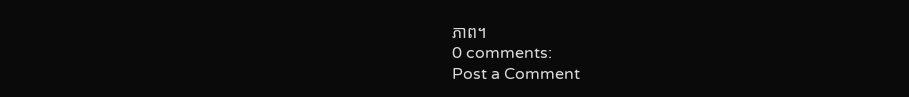ភាព។
0 comments:
Post a Comment